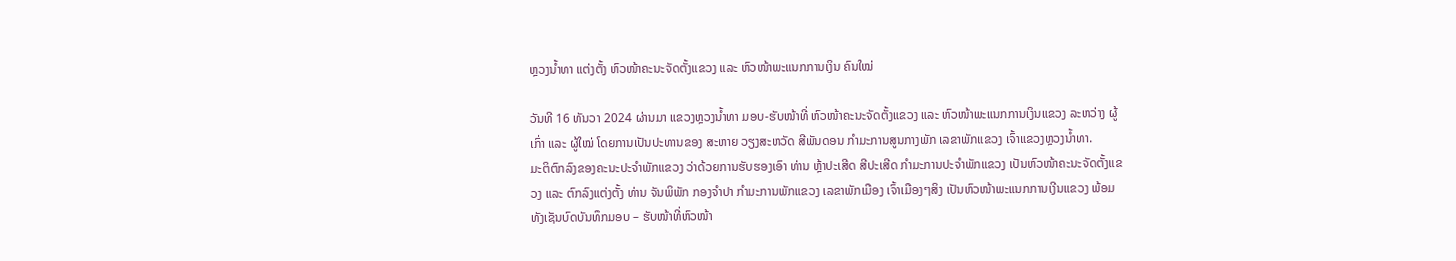ຫຼວງນໍ້າທາ ແຕ່ງຕັ້ງ ຫົວໜ້າຄະນະຈັດຕັ້ງແຂວງ ແລະ ຫົວໜ້າພະແນກການເງິນ ຄົນໃໝ່

ວັນທີ 16 ທັນວາ 2024 ຜ່ານມາ ແຂວງຫຼວງນໍ້າທາ ມອບ-ຮັບໜ້າທີ່ ຫົວໜ້າຄະນະຈັດຕັ້ງແຂວງ ແລະ ຫົວໜ້າພະແນກການເງິນແຂວງ ລະຫວ່າງ ຜູ້ເກົ່າ ແລະ ຜູ້ໃໝ່ ໂດຍການເປັນປະທານຂອງ ສະຫາຍ ວຽງສະຫວັດ ສີພັນດອນ ກຳມະການສູນກາງພັກ ເລຂາພັກແຂວງ ເຈົ້າແຂວງຫຼວງນໍ້າທາ.
ມະຕິຕົກລົງຂອງຄະນະປະຈຳພັກແຂວງ ວ່າດ້ວຍການຮັບຮອງເອົາ ທ່ານ ຫຼ້າປະເສີດ ສີປະເສີດ ກຳມະການປະຈຳພັກແຂວງ ເປັນຫົວໜ້າຄະນະຈັດຕັ້ງແຂວງ ແລະ ຕົກລົງແຕ່ງຕັ້ງ ທ່ານ ຈັນພິພັກ ກອງຈຳປາ ກຳມະການພັກແຂວງ ເລຂາພັກເມືອງ ເຈົ້າເມືອງໆສິງ ເປັນຫົວໜ້າພະແນກການເງີນແຂວງ ພ້ອມທັງເຊັນບົດບັນທຶກມອບ – ຮັບໜ້າທີ່ຫົວໜ້າ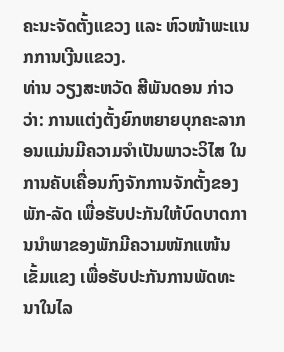ຄະນະຈັດຕັ້ງແຂວງ ແລະ ຫົວໜ້າພະແນກການເງີນແຂວງ.
ທ່ານ ວຽງສະຫວັດ ສີພັນດອນ ກ່າວວ່າ: ການແຕ່ງຕັ້ງຍົກຫຍາຍບຸກຄະລາກອນແມ່ນມີຄວາມຈຳເປັນພາວະວິໄສ ໃນການຄັບເຄື່ອນກົງຈັກການຈັກຕັ້ງຂອງພັກ-ລັດ ເພື່ອຮັບປະກັນໃຫ້ບົດບາດການນຳພາຂອງພັກມີຄວາມໜັກແໜ້ນເຂັ້ມແຂງ ເພື່ອຮັບປະກັນການພັດທະນາໃນໄລ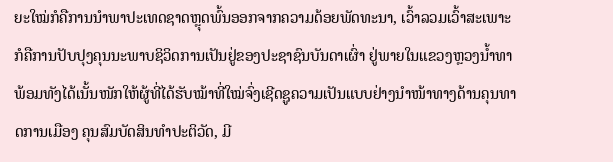ຍະໃໝ່ກໍຄືການນໍາພາປະເທດຊາດຫຼຸດພົ້ນອອກຈາກຄວາມດ້ອຍພັດທະນາ, ເວົ້າລວມເວົ້າສະເພາະກໍຄືການປັບປຸງຄຸນນະພາບຊິວິດການເປັນຢູ່ຂອງປະຊາຊົນບັນດາເຜົ່າ ຢູ່ພາຍໃນແຂວງຫຼວງນໍ້າທາ ພ້ອມທັງໄດ້ເນັ້ນໜັກໃຫ້ຜູ້ທີ່ໄດ້ຮັບໝ້າທີ່ໃໝ່ຈົ່ງເຊີດຊູຄວາມເປັນແບບຢ່າງນໍາໜ້າທາງດ້ານຄຸນທາດການເມືອງ ຄຸນສົມບັດສິນທຳປະຕິວັດ, ມີ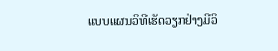ແບບແຜນວິທີເຮັດວຽກຢ່າງມີວິ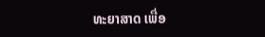ທະຍາສາດ ເພື່ອ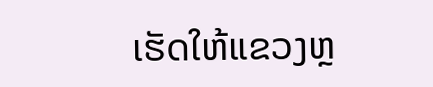ເຮັດໃຫ້ແຂວງຫຼ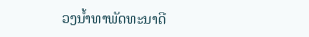ວງນໍ້າທາພັດທະນາດີ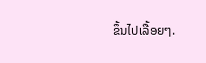ຂຶ້ນໄປເລື້ອຍໆ.